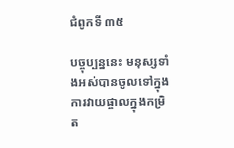ជំពូកទី ៣៥

បច្ចុប្បន្ននេះ មនុស្សទាំងអស់បានចូលទៅក្នុងការវាយផ្ចាលក្នុងកម្រិត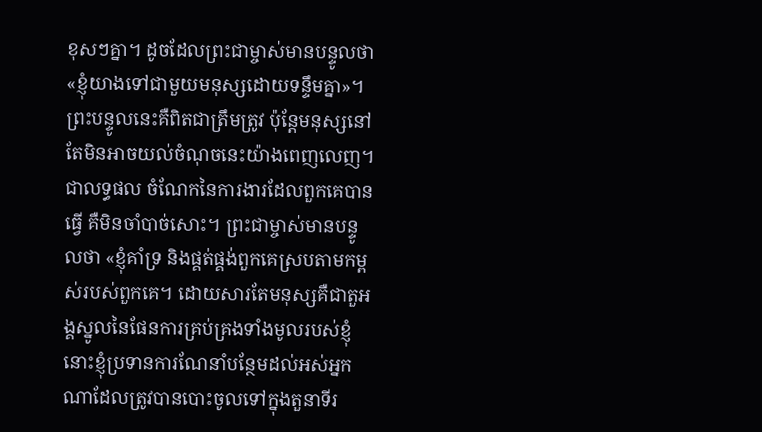ខុសៗគ្នា។ ដូចដែលព្រះជាម្ចាស់មានបន្ទូលថា «ខ្ញុំយាងទៅជាមួយមនុស្សដោយទន្ទឹមគ្នា»។ ព្រះបន្ទូលនេះគឺពិតជាត្រឹមត្រូវ ប៉ុន្តែមនុស្សនៅតែមិនអាចយល់ចំណុចនេះយ៉ាងពេញលេញ។ ជាលទ្ធផល ចំណែកនៃការងារដែលពួកគេបានធ្វើ គឺមិនចាំបាច់សោះ។ ព្រះជាម្ចាស់មានបន្ទូលថា «ខ្ញុំគាំទ្រ និងផ្គត់ផ្គង់ពួកគេស្របតាមកម្ពស់របស់ពួកគេ។ ដោយសារតែមនុស្សគឺជាតួអង្គស្នូលនៃផែនការគ្រប់គ្រងទាំងមូលរបស់ខ្ញុំ នោះខ្ញុំប្រទានការណែនាំបន្ថែមដល់អស់អ្នកណាដែលត្រូវបានបោះចូលទៅក្នុងតួនាទីរ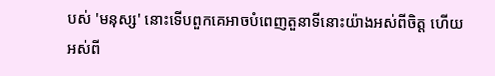បស់ 'មនុស្ស' នោះទើបពួកគេអាចបំពេញតួនាទីនោះយ៉ាងអស់ពីចិត្ត ហើយអស់ពី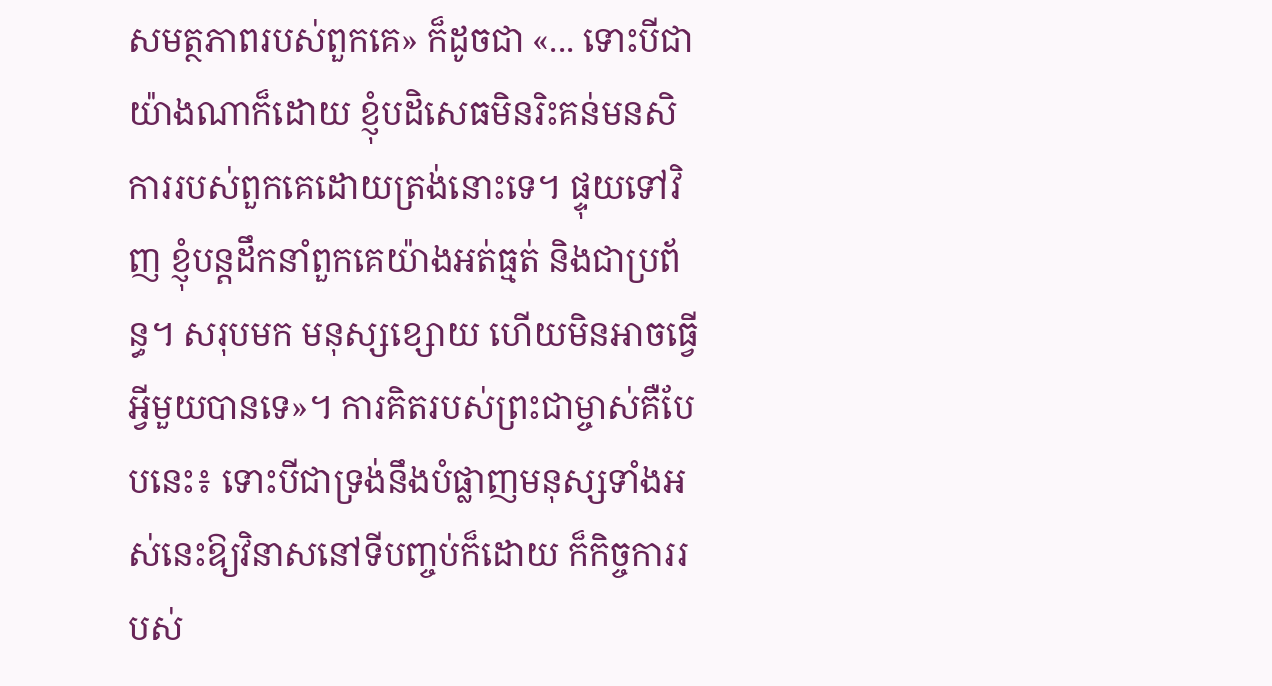សមត្ថភាពរបស់ពួកគេ» ក៏ដូចជា «... ទោះបីជាយ៉ាងណាក៏ដោយ ខ្ញុំបដិសេធមិនរិះគន់មនសិការរបស់ពួកគេដោយត្រង់នោះទេ។ ផ្ទុយទៅវិញ ខ្ញុំបន្តដឹកនាំពួកគេយ៉ាងអត់ធ្មត់ និងជាប្រព័ន្ធ។ សរុបមក មនុស្សខ្សោយ ហើយមិនអាចធ្វើអ្វីមួយបានទេ»។ ការគិតរបស់ព្រះជាម្ចាស់គឺបែបនេះ៖ ទោះបីជាទ្រង់នឹងបំផ្លាញមនុស្សទាំងអស់នេះឱ្យវិនាសនៅទីបញ្ចប់ក៏ដោយ ក៏កិច្ចការរបស់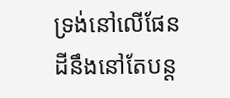ទ្រង់នៅលើផែនដីនឹងនៅតែបន្ត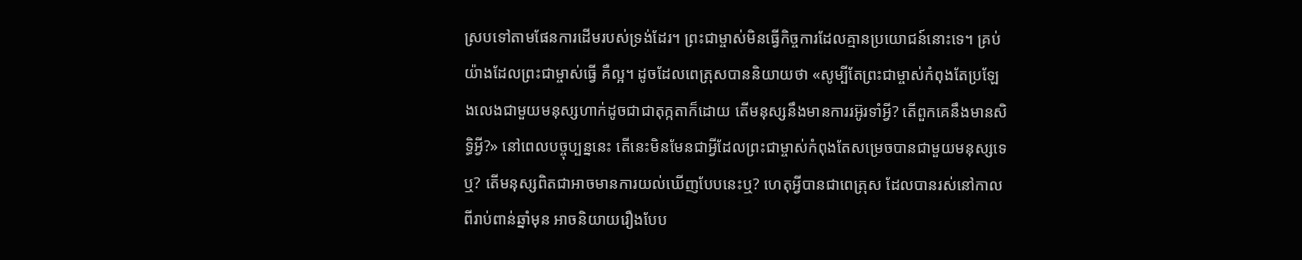ស្របទៅតាមផែនការដើមរបស់ទ្រង់ដែរ។ ព្រះជាម្ចាស់មិនធ្វើកិច្ចការដែលគ្មានប្រយោជន៍នោះទេ។ គ្រប់យ៉ាងដែលព្រះជាម្ចាស់ធ្វើ គឺល្អ។ ដូចដែលពេត្រុសបាននិយាយថា «សូម្បីតែព្រះជាម្ចាស់កំពុងតែប្រឡែងលេងជាមួយមនុស្សហាក់ដូចជាជាតុក្កតាក៏ដោយ តើមនុស្សនឹងមានការរអ៊ូរទាំអ្វី? តើពួកគេនឹងមានសិទ្ធិអ្វី?» នៅពេលបច្ចុប្បន្ននេះ តើនេះមិនមែនជាអ្វីដែលព្រះជាម្ចាស់កំពុងតែសម្រេចបានជាមួយមនុស្សទេឬ? តើមនុស្សពិតជាអាចមានការយល់ឃើញបែបនេះឬ? ហេតុអ្វីបានជាពេត្រុស ដែលបានរស់នៅកាលពីរាប់ពាន់ឆ្នាំមុន អាចនិយាយរឿងបែប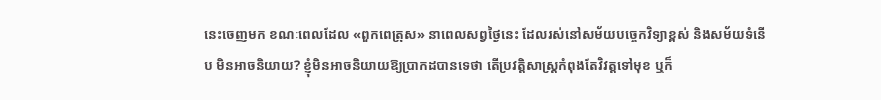នេះចេញមក ខណៈពេលដែល «ពួកពេត្រុស» នាពេលសព្វថ្ងៃនេះ ដែលរស់នៅសម័យបច្ចេកវិទ្យាខ្ពស់ និងសម័យទំនើប មិនអាចនិយាយ? ខ្ញុំមិនអាចនិយាយឱ្យប្រាកដបានទេថា តើប្រវត្តិសាស្ត្រកំពុងតែវិវត្តទៅមុខ ឬក៏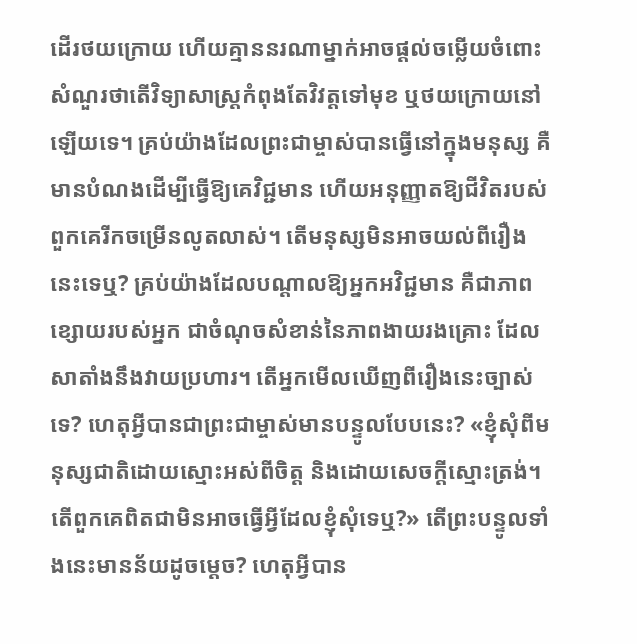ដើរថយក្រោយ ហើយគ្មាននរណាម្នាក់អាចផ្ដល់ចម្លើយចំពោះសំណួរថាតើវិទ្យាសាស្ត្រកំពុងតែវិវត្តទៅមុខ ឬថយក្រោយនៅឡើយទេ។ គ្រប់យ៉ាងដែលព្រះជាម្ចាស់បានធ្វើនៅក្នុងមនុស្ស គឺមានបំណងដើម្បីធ្វើឱ្យគេវិជ្ជមាន ហើយអនុញ្ញាតឱ្យជីវិតរបស់ពួកគេរីកចម្រើនលូតលាស់។ តើមនុស្សមិនអាចយល់ពីរឿងនេះទេឬ? គ្រប់យ៉ាងដែលបណ្ដាលឱ្យអ្នកអវិជ្ជមាន គឺជាភាពខ្សោយរបស់អ្នក ជាចំណុចសំខាន់នៃភាពងាយរងគ្រោះ ដែលសាតាំងនឹងវាយប្រហារ។ តើអ្នកមើលឃើញពីរឿងនេះច្បាស់ទេ? ហេតុអ្វីបានជាព្រះជាម្ចាស់មានបន្ទូលបែបនេះ? «ខ្ញុំសុំពីមនុស្សជាតិដោយស្មោះអស់ពីចិត្ត និងដោយសេចក្ដីស្មោះត្រង់។ តើពួកគេពិតជាមិនអាចធ្វើអ្វីដែលខ្ញុំសុំទេឬ?» តើព្រះបន្ទូលទាំងនេះមានន័យដូចម្ដេច? ហេតុអ្វីបាន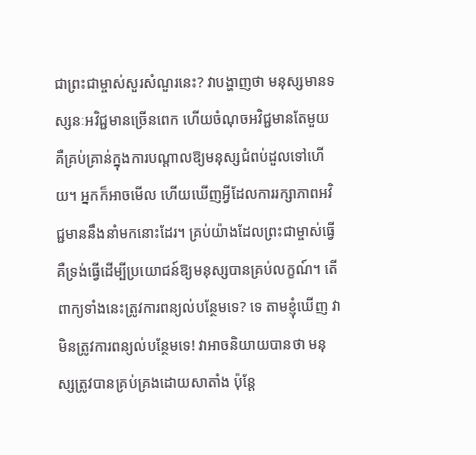ជាព្រះជាម្ចាស់សួរសំណួរនេះ? វាបង្ហាញថា មនុស្សមានទស្សនៈអវិជ្ជមានច្រើនពេក ហើយចំណុចអវិជ្ជមានតែមួយ គឺគ្រប់គ្រាន់ក្នុងការបណ្ដាលឱ្យមនុស្សជំពប់ដួលទៅហើយ។ អ្នកក៏អាចមើល ហើយឃើញអ្វីដែលការរក្សាភាពអវិជ្ជមាននឹងនាំមកនោះដែរ។ គ្រប់យ៉ាងដែលព្រះជាម្ចាស់ធ្វើ គឺទ្រង់ធ្វើដើម្បីប្រយោជន៍ឱ្យមនុស្សបានគ្រប់លក្ខណ៍។ តើពាក្យទាំងនេះត្រូវការពន្យល់បន្ថែមទេ? ទេ តាមខ្ញុំឃើញ វាមិនត្រូវការពន្យល់បន្ថែមទេ! វាអាចនិយាយបានថា មនុស្សត្រូវបានគ្រប់គ្រងដោយសាតាំង ប៉ុន្តែ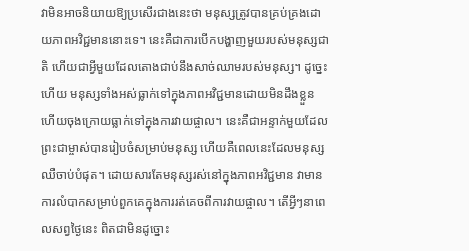វាមិនអាចនិយាយឱ្យប្រសើរជាងនេះថា មនុស្សត្រូវបានគ្រប់គ្រងដោយភាពអវិជ្ជមាននោះទេ។ នេះគឺជាការបើកបង្ហាញមួយរបស់មនុស្សជាតិ ហើយជាអ្វីមួយដែលតោងជាប់នឹងសាច់ឈាមរបស់មនុស្ស។ ដូច្នេះហើយ មនុស្សទាំងអស់ធ្លាក់ទៅក្នុងភាពអវិជ្ជមានដោយមិនដឹងខ្លួន ហើយចុងក្រោយធ្លាក់ទៅក្នុងការវាយផ្ចាល។ នេះគឺជាអន្ទាក់មួយដែលព្រះជាម្ចាស់បានរៀបចំសម្រាប់មនុស្ស ហើយគឺពេលនេះដែលមនុស្សឈឺចាប់បំផុត។ ដោយសារតែមនុស្សរស់នៅក្នុងភាពអវិជ្ជមាន វាមានការលំបាកសម្រាប់ពួកគេក្នុងការរត់គេចពីការវាយផ្ចាល។ តើអ្វីៗនាពេលសព្វថ្ងៃនេះ ពិតជាមិនដូច្នោះ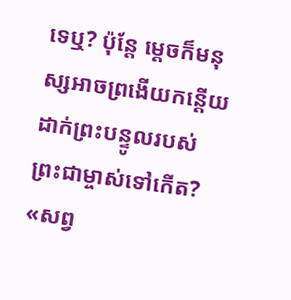ទេឬ? ប៉ុន្តែ ម្ដេចក៏មនុស្សអាចព្រងើយកន្ដើយដាក់ព្រះបន្ទូលរបស់ព្រះជាម្ចាស់ទៅកើត? «សព្វ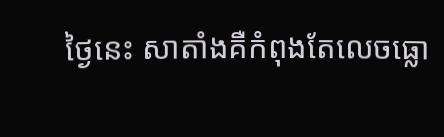ថ្ងៃនេះ សាតាំងគឺកំពុងតែលេចធ្លោ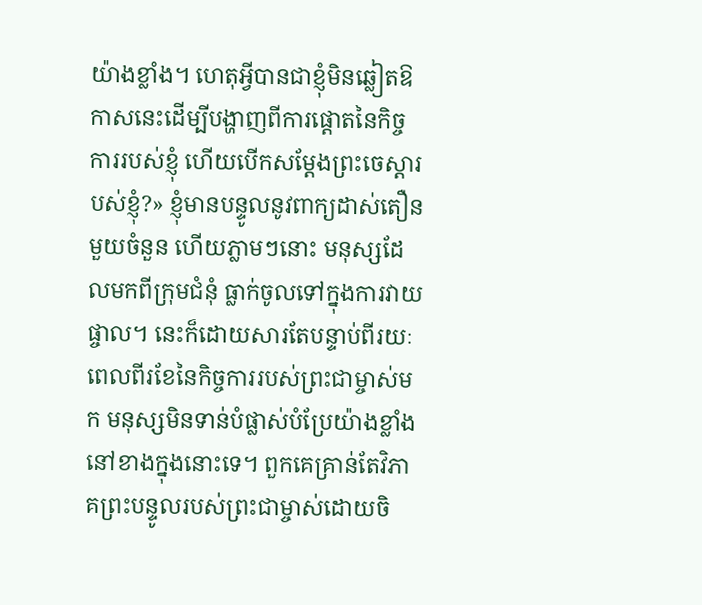យ៉ាងខ្លាំង។ ហេតុអ្វីបានជាខ្ញុំមិនឆ្លៀតឱកាសនេះដើម្បីបង្ហាញពីការផ្ដោតនៃកិច្ចការរបស់ខ្ញុំ ហើយបើកសម្ដែងព្រះចេស្ដារបស់ខ្ញុំ?» ខ្ញុំមានបន្ទូលនូវពាក្យដាស់តឿនមួយចំនួន ហើយភ្លាមៗនោះ មនុស្សដែលមកពីក្រុមជំនុំ ធ្លាក់ចូលទៅក្នុងការវាយផ្ចាល។ នេះក៏ដោយសារតែបន្ទាប់ពីរយៈពេលពីរខែនៃកិច្ចការរបស់ព្រះជាម្ចាស់មក មនុស្សមិនទាន់បំផ្លាស់បំប្រែយ៉ាងខ្លាំងនៅខាងក្នុងនោះទេ។ ពួកគេគ្រាន់តែវិភាគព្រះបន្ទូលរបស់ព្រះជាម្ចាស់ដោយចិ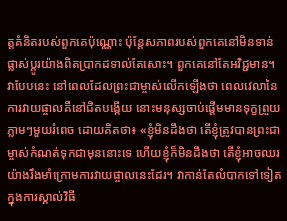ត្តគំនិតរបស់ពួកគេប៉ុណ្ណោះ ប៉ុន្តែសភាពរបស់ពួកគេនៅមិនទាន់ផ្លាស់ប្ដូរយ៉ាងពិតប្រាកដទាល់តែសោះ។ ពួកគេនៅតែអវិជ្ជមាន។ វាបែបនេះ នៅពេលដែលព្រះជាម្ចាស់លើកឡើងថា ពេលវេលានៃការវាយផ្ចាលគឺនៅជិតបង្កើយ នោះមនុស្សចាប់ផ្ដើមមានទុក្ខព្រួយភ្លាមៗមួយរំពេច ដោយគិតថា៖ «ខ្ញុំមិនដឹងថា តើខ្ញុំត្រូវបានព្រះជាម្ចាស់កំណត់ទុកជាមុននោះទេ ហើយខ្ញុំក៏មិនដឹងថា តើខ្ញុំអាចឈរយ៉ាងរឹងមាំក្រោមការវាយផ្ចាលនេះដែរ។ វាកាន់តែលំបាកទៅទៀត ក្នុងការស្គាល់វិធី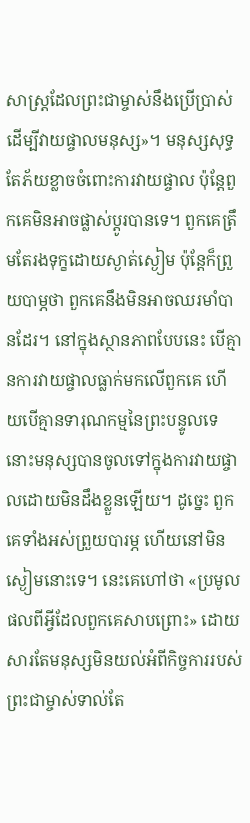សាស្ត្រដែលព្រះជាម្ចាស់នឹងប្រើប្រាស់ ដើម្បីវាយផ្ចាលមនុស្ស»។ មនុស្សសុទ្ធតែភ័យខ្លាចចំពោះការវាយផ្ចាល ប៉ុន្តែពួកគេមិនអាចផ្លាស់ប្ដូរបានទេ។ ពួកគេត្រឹមតែរងទុក្ខដោយស្ងាត់ស្ងៀម ប៉ុន្តែក៏ព្រួយបាម្ភថា ពួកគេនឹងមិនអាចឈរមាំបានដែរ។ នៅក្នុងស្ថានភាពបែបនេះ បើគ្មានការវាយផ្ចាលធ្លាក់មកលើពួកគេ ហើយបើគ្មានទារុណកម្មនៃព្រះបន្ទូលទេ នោះមនុស្សបានចូលទៅក្នុងការវាយផ្ចាលដោយមិនដឹងខ្លួនឡើយ។ ដូច្នេះ ពួកគេទាំងអស់ព្រួយបារម្ភ ហើយនៅមិនស្ងៀមនោះទេ។ នេះគេហៅថា «ប្រមូលផលពីអ្វីដែលពួកគេសាបព្រោះ» ដោយសារតែមនុស្សមិនយល់អំពីកិច្ចការរបស់ព្រះជាម្ចាស់ទាល់តែ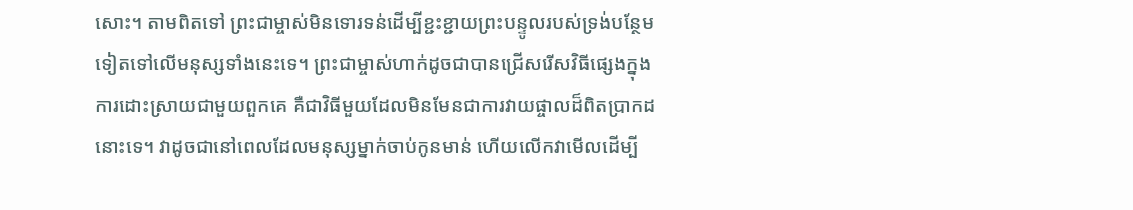សោះ។ តាមពិតទៅ ព្រះជាម្ចាស់មិនទោរទន់ដើម្បីខ្ជះខ្ជាយព្រះបន្ទូលរបស់ទ្រង់បន្ថែមទៀតទៅលើមនុស្សទាំងនេះទេ។ ព្រះជាម្ចាស់ហាក់ដូចជាបានជ្រើសរើសវិធីផ្សេងក្នុងការដោះស្រាយជាមួយពួកគេ គឺជាវិធីមួយដែលមិនមែនជាការវាយផ្ចាលដ៏ពិតប្រាកដនោះទេ។ វាដូចជានៅពេលដែលមនុស្សម្នាក់ចាប់កូនមាន់ ហើយលើកវាមើលដើម្បី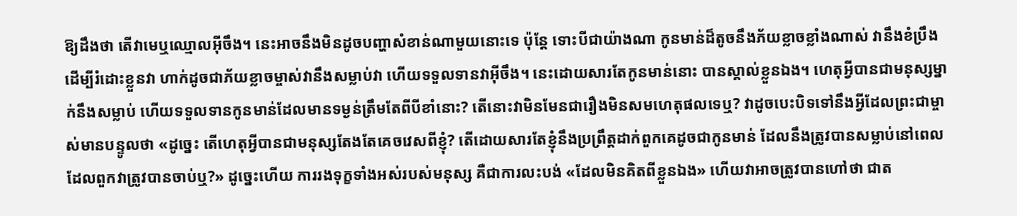ឱ្យដឹងថា តើវាមេឬឈ្មោលអ៊ីចឹង។ នេះអាចនឹងមិនដូចបញ្ហាសំខាន់ណាមួយនោះទេ ប៉ុន្តែ ទោះបីជាយ៉ាងណា កូនមាន់ដ៏តូចនឹងភ័យខ្លាចខ្លាំងណាស់ វានឹងខំប្រឹងដើម្បីរំដោះខ្លួនវា ហាក់ដូចជាភ័យខ្លាចម្ចាស់វានឹងសម្លាប់វា ហើយទទួលទានវាអ៊ីចឹង។ នេះដោយសារតែកូនមាន់នោះ បានស្គាល់ខ្លួនឯង។ ហេតុអ្វីបានជាមនុស្សម្នាក់នឹងសម្លាប់ ហើយទទួលទានកូនមាន់ដែលមានទម្ងន់ត្រឹមតែពីបីខាំនោះ? តើនោះវាមិនមែនជារឿងមិនសមហេតុផលទេឬ? វាដូចបេះបិទទៅនឹងអ្វីដែលព្រះជាម្ចាស់មានបន្ទូលថា «ដូច្នេះ តើហេតុអ្វីបានជាមនុស្សតែងតែគេចវេសពីខ្ញុំ? តើដោយសារតែខ្ញុំនឹងប្រព្រឹត្តដាក់ពួកគេដូចជាកូនមាន់ ដែលនឹងត្រូវបានសម្លាប់នៅពេលដែលពួកវាត្រូវបានចាប់ឬ?» ដូច្នេះហើយ ការរងទុក្ខទាំងអស់របស់មនុស្ស គឺជាការលះបង់ «ដែលមិនគិតពីខ្លួនឯង» ហើយវាអាចត្រូវបានហៅថា ជាត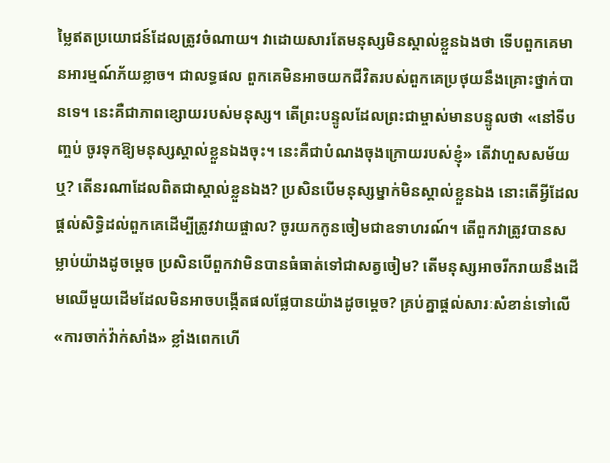ម្លៃឥតប្រយោជន៍ដែលត្រូវចំណាយ។ វាដោយសារតែមនុស្សមិនស្គាល់ខ្លួនឯងថា ទើបពួកគេមានអារម្មណ៍ភ័យខ្លាច។ ជាលទ្ធផល ពួកគេមិនអាចយកជីវិតរបស់ពួកគេប្រថុយនឹងគ្រោះថ្នាក់បានទេ។ នេះគឺជាភាពខ្សោយរបស់មនុស្ស។ តើព្រះបន្ទូលដែលព្រះជាម្ចាស់មានបន្ទូលថា «នៅទីបញ្ចប់ ចូរទុកឱ្យមនុស្សស្គាល់ខ្លួនឯងចុះ។ នេះគឺជាបំណងចុងក្រោយរបស់ខ្ញុំ» តើវាហួសសម័យឬ? តើនរណាដែលពិតជាស្គាល់ខ្លួនឯង? ប្រសិនបើមនុស្សម្នាក់មិនស្គាល់ខ្លួនឯង នោះតើអ្វីដែលផ្ដល់សិទ្ធិដល់ពួកគេដើម្បីត្រូវវាយផ្ចាល? ចូរយកកូនចៀមជាឧទាហរណ៍។ តើពួកវាត្រូវបានសម្លាប់យ៉ាងដូចម្ដេច ប្រសិនបើពួកវាមិនបានធំធាត់ទៅជាសត្វចៀម? តើមនុស្សអាចរីករាយនឹងដើមឈើមួយដើមដែលមិនអាចបង្កើតផលផ្លែបានយ៉ាងដូចម្ដេច? គ្រប់គ្នាផ្ដល់សារៈសំខាន់ទៅលើ «ការចាក់វ៉ាក់សាំង» ខ្លាំងពេកហើ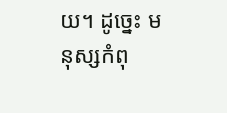យ។ ដូច្នេះ មនុស្សកំពុ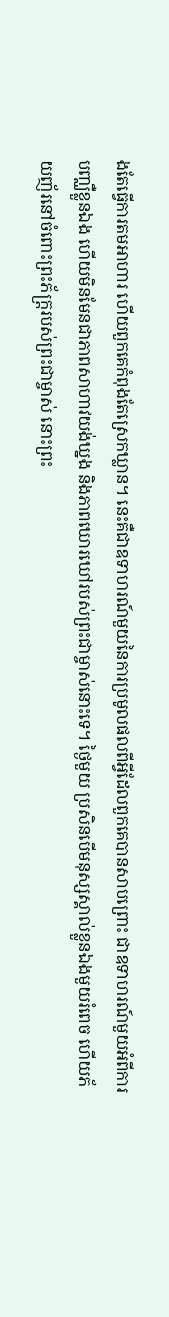ងតែធ្វើការតមអាហារ ហើយពួកគេកំពុងតែស្រេកឃ្លាន។ នេះគឺជាឧទាហរណ៍មួយនៃការប្រមូលផលពីអ្វីដែលពួកគេបានសាបព្រោះ ជាឧទាហរណ៍មួយអំពីការបញ្ឈឺខ្លួនឯង ហើយមិនមែនជាភាពសាហាវយង់ឃ្នង និងភាពឃោរឃៅរបស់ព្រះជាម្ចាស់នោះទេ។ ថ្ងៃមួយ ប្រសិនបើមនុស្សស្គាល់ខ្លួនឯងមួយរំពេច ហើយភ័យញ័រនៅចំពោះព្រះភ័ក្រ្តរបស់ព្រះជាម្ចាស់ នោះព្រះ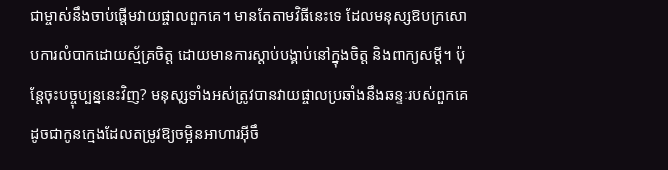ជាម្ចាស់នឹងចាប់ផ្ដើមវាយផ្ចាលពួកគេ។ មានតែតាមវិធីនេះទេ ដែលមនុស្សឱបក្រសោបការលំបាកដោយស្ម័គ្រចិត្ត ដោយមានការស្ដាប់បង្គាប់នៅក្នុងចិត្ត និងពាក្យសម្ដី។ ប៉ុន្តែចុះបច្ចុប្បន្ននេះវិញ? មនុសុ្សទាំងអស់ត្រូវបានវាយផ្ចាលប្រឆាំងនឹងឆន្ទៈរបស់ពួកគេ ដូចជាកូនក្មេងដែលតម្រូវឱ្យចម្អិនអាហារអ៊ីចឹ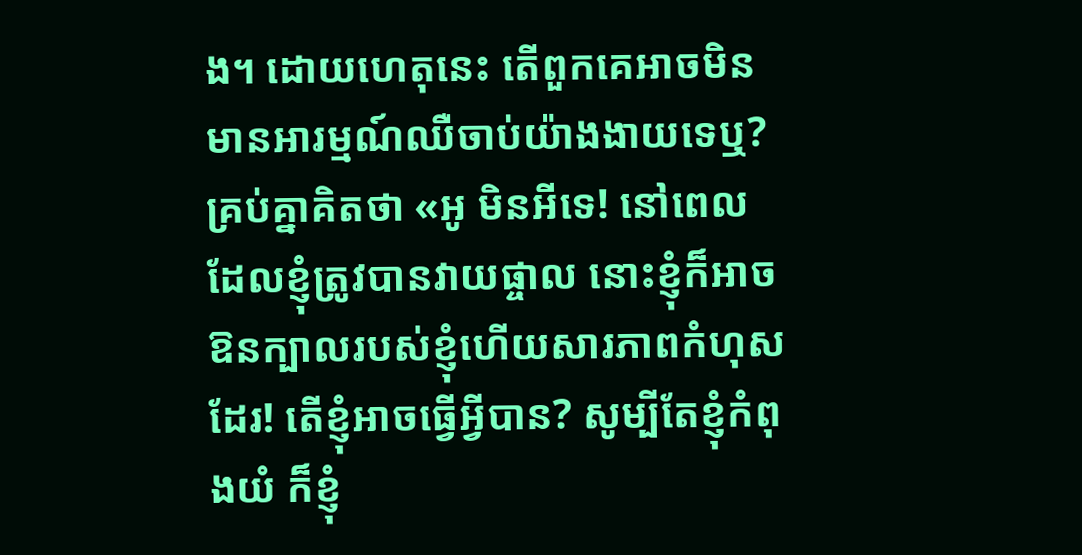ង។ ដោយហេតុនេះ តើពួកគេអាចមិនមានអារម្មណ៍ឈឺចាប់យ៉ាងងាយទេឬ? គ្រប់គ្នាគិតថា «អូ មិនអីទេ! នៅពេលដែលខ្ញុំត្រូវបានវាយផ្ចាល នោះខ្ញុំក៏អាចឱនក្បាលរបស់ខ្ញុំហើយសារភាពកំហុសដែរ! តើខ្ញុំអាចធ្វើអ្វីបាន? សូម្បីតែខ្ញុំកំពុងយំ ក៏ខ្ញុំ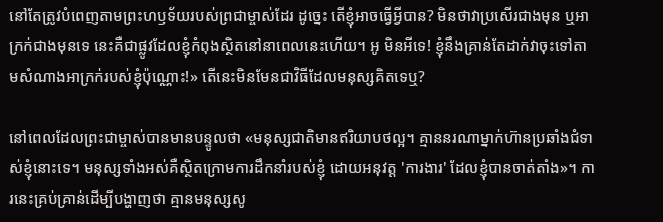នៅតែត្រូវបំពេញតាមព្រះហឫទ័យរបស់ព្រជាម្ចាស់ដែរ ដូច្នេះ តើខ្ញុំអាចធ្វើអ្វីបាន? មិនថាវាប្រសើរជាងមុន ឬអាក្រក់ជាងមុនទេ នេះគឺជាផ្លូវដែលខ្ញុំកំពុងស្ថិតនៅនាពេលនេះហើយ។ អូ មិនអីទេ! ខ្ញុំនឹងគ្រាន់តែដាក់វាចុះទៅតាមសំណាងអាក្រក់របស់ខ្ញុំប៉ុណ្ណោះ!» តើនេះមិនមែនជាវិធីដែលមនុស្សគិតទេឬ?

នៅពេលដែលព្រះជាម្ចាស់បានមានបន្ទូលថា «មនុស្សជាតិមានឥរិយាបថល្អ។ គ្មាននរណាម្នាក់ហ៊ានប្រឆាំងជំទាស់ខ្ញុំនោះទេ។ មនុស្សទាំងអស់គឺស្ថិតក្រោមការដឹកនាំរបស់ខ្ញុំ ដោយអនុវត្ត 'ការងារ' ដែលខ្ញុំបានចាត់តាំង»។ ការនេះគ្រប់គ្រាន់ដើម្បីបង្ហាញថា គ្មានមនុស្សសូ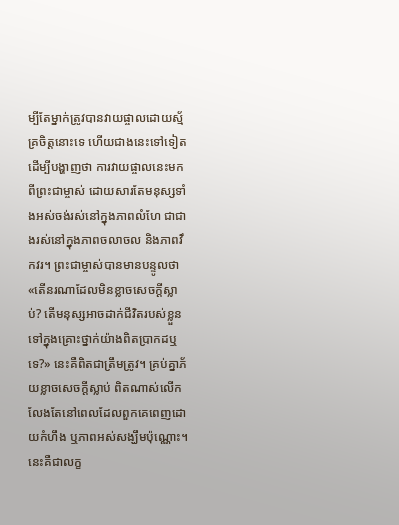ម្បីតែម្នាក់ត្រូវបានវាយផ្ចាលដោយស្ម័គ្រចិត្តនោះទេ ហើយជាងនេះទៅទៀត ដើម្បីបង្ហាញថា ការវាយផ្ចាលនេះមកពីព្រះជាម្ចាស់ ដោយសារតែមនុស្សទាំងអស់ចង់រស់នៅក្នុងភាពលំហែ ជាជាងរស់នៅក្នុងភាពចលាចល និងភាពវឹកវរ។ ព្រះជាម្ចាស់បានមានបន្ទូលថា «តើនរណាដែលមិនខ្លាចសេចក្ដីស្លាប់? តើមនុស្សអាចដាក់ជីវិតរបស់ខ្លួនទៅក្នុងគ្រោះថ្នាក់យ៉ាងពិតប្រាកដឬទេ?» នេះគឺពិតជាត្រឹមត្រូវ។ គ្រប់គ្នាភ័យខ្លាចសេចក្ដីស្លាប់ ពិតណាស់លើកលែងតែនៅពេលដែលពួកគេពេញដោយកំហឹង ឬភាពអស់សង្ឃឹមប៉ុណ្ណោះ។ នេះគឺជាលក្ខ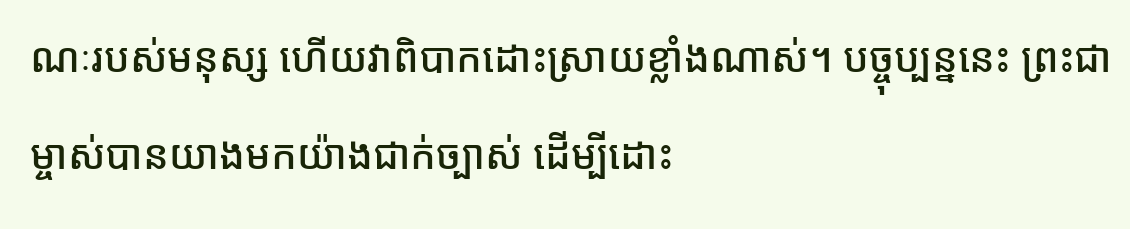ណៈរបស់មនុស្ស ហើយវាពិបាកដោះស្រាយខ្លាំងណាស់។ បច្ចុប្បន្ននេះ ព្រះជាម្ចាស់បានយាងមកយ៉ាងជាក់ច្បាស់ ដើម្បីដោះ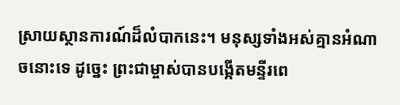ស្រាយស្ថានការណ៍ដ៏លំបាកនេះ។ មនុស្សទាំងអស់គ្មានអំណាចនោះទេ ដូច្នេះ ព្រះជាម្ចាស់បានបង្កើតមន្ទីរពេ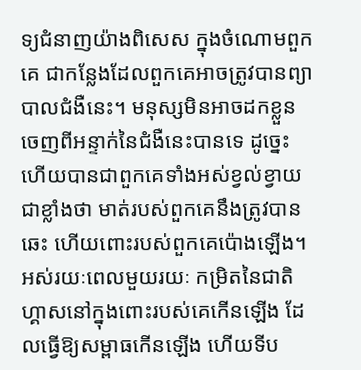ទ្យជំនាញយ៉ាងពិសេស ក្នុងចំណោមពួកគេ ជាកន្លែងដែលពួកគេអាចត្រូវបានព្យាបាលជំងឺនេះ។ មនុស្សមិនអាចដកខ្លួនចេញពីអន្ទាក់នៃជំងឺនេះបានទេ ដូច្នេះហើយបានជាពួកគេទាំងអស់ខ្វល់ខ្វាយជាខ្លាំងថា មាត់របស់ពួកគេនឹងត្រូវបានឆេះ ហើយពោះរបស់ពួកគេប៉ោងឡើង។ អស់រយៈពេលមួយរយៈ កម្រិតនៃជាតិហ្គាសនៅក្នុងពោះរបស់គេកើនឡើង ដែលធ្វើឱ្យសម្ពាធកើនឡើង ហើយទីប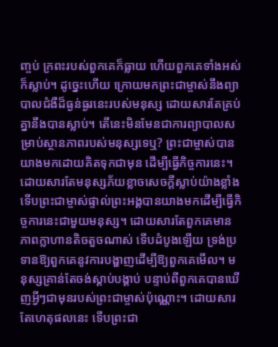ញ្ចប់ ក្រពះរបស់ពួកគេក៏ធ្លាយ ហើយពួកគេទាំងអស់ក៏ស្លាប់។ ដូច្នេះហើយ ក្រោយមកព្រះជាម្ចាស់នឹងព្យាបាលជំងឺដ៏ធ្ងន់ធ្ងរនេះរបស់មនុស្ស ដោយសារតែគ្រប់គ្នានឹងបានស្លាប់។ តើនេះមិនមែនជាការព្យាបាលសម្រាប់ស្ថានភាពរបស់មនុស្សទេឬ? ព្រះជាម្ចាស់បានយាងមកដោយគិតទុកជាមុន ដើម្បីធ្វើកិច្ចការនេះ។ ដោយសារតែមនុស្សភ័យខ្លាចសេចក្ដីស្លាប់យ៉ាងខ្លាំង ទើបព្រះជាម្ចាស់ផ្ទាល់ព្រះអង្គបានយាងមកដើម្បីធ្វើកិច្ចការនេះជាមួយមនុស្ស។ ដោយសារតែពួកគេមានភាពក្លាហានតិចតួចណាស់ ទើបដំបូងឡើយ ទ្រង់ប្រទានឱ្យពួកគេនូវការបង្ហាញដើម្បីឱ្យពួកគេមើល។ មនុស្សគ្រាន់តែចង់ស្ដាប់បង្គាប់ បន្ទាប់ពីពួកគេបានឃើញអ្វីៗជាមុនរបស់ព្រះជាម្ចាស់ប៉ុណ្ណោះ។ ដោយសារតែហេតុផលនេះ ទើបព្រះជា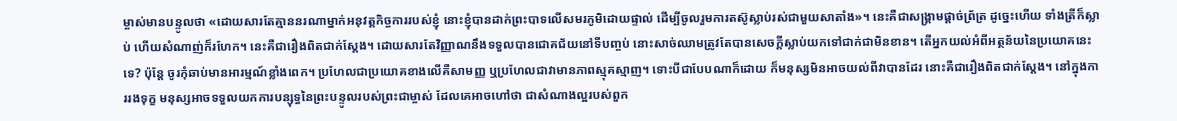ម្ចាស់មានបន្ទូលថា «ដោយសារតែគ្មាននរណាម្នាក់អនុវត្តកិច្ចការរបស់ខ្ញុំ នោះខ្ញុំបានដាក់ព្រះបាទលើសមរភូមិដោយផ្ទាល់ ដើម្បីចូលរួមការតស៊ូស្លាប់រស់ជាមួយសាតាំង»។ នេះគឺជាសង្គ្រាមផ្ដាច់ព្រ័ត្រ ដូច្នេះហើយ ទាំងត្រីក៏ស្លាប់ ហើយសំណាញ់ក៏រហែក។ នេះគឺជារឿងពិតជាក់ស្ដែង។ ដោយសារតែវិញ្ញាណនឹងទទួលបានជោគជ័យនៅទីបញ្ចប់ នោះសាច់ឈាមត្រូវតែបានសេចក្ដីស្លាប់យកទៅជាក់ជាមិនខាន។ តើអ្នកយល់អំពីអត្ថន័យនៃប្រយោគនេះទេ? ប៉ុន្តែ ចូរកុំឆាប់មានអារម្មណ៍ខ្លាំងពេក។ ប្រហែលជាប្រយោគខាងលើគឺសាមញ្ញ ឬប្រហែលជាវាមានភាពស្មុគស្មាញ។ ទោះបីជាបែបណាក៏ដោយ ក៏មនុស្សមិនអាចយល់ពីវាបានដែរ នោះគឺជារឿងពិតជាក់ស្ដែង។ នៅក្នុងការរងទុក្ខ មនុស្សអាចទទួលយកការបន្សុទ្ធនៃព្រះបន្ទូលរបស់ព្រះជាម្ចាស់ ដែលគេអាចហៅថា ជាសំណាងល្អរបស់ពួក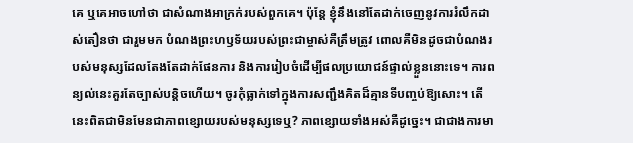គេ ឬគេអាចហៅថា ជាសំណាងអាក្រក់របស់ពួកគេ។ ប៉ុន្តែ ខ្ញុំនឹងនៅតែដាក់ចេញនូវការរំលឹកដាស់តឿនថា ជារួមមក បំណងព្រះហឫទ័យរបស់ព្រះជាម្ចាស់គឺត្រឹមត្រូវ ពោលគឺមិនដូចជាបំណងរបស់មនុស្សដែលតែងតែដាក់ផែនការ និងការរៀបចំដើម្បីផលប្រយោជន៍ផ្ទាល់ខ្លួននោះទេ។ ការពន្យល់នេះគួរតែច្បាស់បន្តិចហើយ។ ចូរកុំធ្លាក់ទៅក្នុងការសញ្ជឹងគិតដ៏គ្មានទីបញ្ចប់ឱ្យសោះ។ តើនេះពិតជាមិនមែនជាភាពខ្សោយរបស់មនុស្សទេឬ? ភាពខ្សោយទាំងអស់គឺដូច្នេះ។ ជាជាងការមា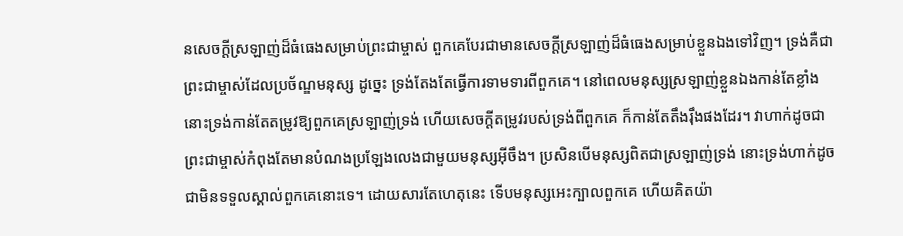នសេចក្ដីស្រឡាញ់ដ៏ធំធេងសម្រាប់ព្រះជាម្ចាស់ ពួកគេបែរជាមានសេចក្ដីស្រឡាញ់ដ៏ធំធេងសម្រាប់ខ្លួនឯងទៅវិញ។ ទ្រង់គឺជាព្រះជាម្ចាស់ដែលប្រច័ណ្ឌមនុស្ស ដូច្នេះ ទ្រង់តែងតែធ្វើការទាមទារពីពួកគេ។ នៅពេលមនុស្សស្រឡាញ់ខ្លួនឯងកាន់តែខ្លាំង នោះទ្រង់កាន់តែតម្រូវឱ្យពួកគេស្រឡាញ់ទ្រង់ ហើយសេចក្ដីតម្រូវរបស់ទ្រង់ពីពួកគេ ក៏កាន់តែតឹងរ៉ឹងផងដែរ។ វាហាក់ដូចជាព្រះជាម្ចាស់កំពុងតែមានបំណងប្រឡែងលេងជាមួយមនុស្សអ៊ីចឹង។ ប្រសិនបើមនុស្សពិតជាស្រឡាញ់ទ្រង់ នោះទ្រង់ហាក់ដូចជាមិនទទួលស្គាល់ពួកគេនោះទេ។ ដោយសារតែហេតុនេះ ទើបមនុស្សអេះក្បាលពួកគេ ហើយគិតយ៉ា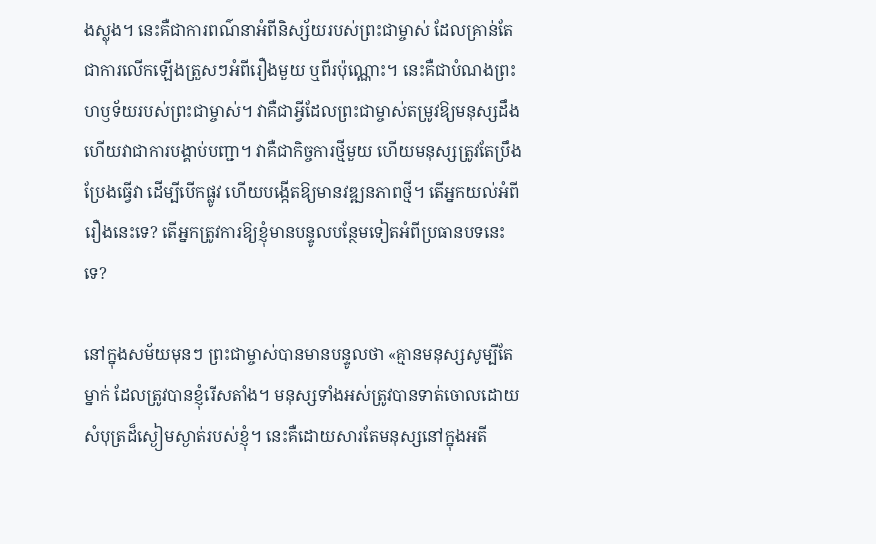ងស្លុង។ នេះគឺជាការពណ៌នាអំពីនិស្ស័យរបស់ព្រះជាម្ចាស់ ដែលគ្រាន់តែជាការលើកឡើងត្រួសៗអំពីរឿងមួយ ឬពីរប៉ុណ្ណោះ។ នេះគឺជាបំណងព្រះហឫទ័យរបស់ព្រះជាម្ចាស់។ វាគឺជាអ្វីដែលព្រះជាម្ចាស់តម្រូវឱ្យមនុស្សដឹង ហើយវាជាការបង្គាប់បញ្ជា។ វាគឺជាកិច្ចការថ្មីមួយ ហើយមនុស្សត្រូវតែប្រឹងប្រែងធ្វើវា ដើម្បីបើកផ្លូវ ហើយបង្កើតឱ្យមានវឌ្ឍនភាពថ្មី។ តើអ្នកយល់អំពីរឿងនេះទេ? តើអ្នកត្រូវការឱ្យខ្ញុំមានបន្ទូលបន្ថែមទៀតអំពីប្រធានបទនេះទេ?

នៅក្នុងសម័យមុនៗ ព្រះជាម្ចាស់បានមានបន្ទូលថា «គ្មានមនុស្សសូម្បីតែម្នាក់ ដែលត្រូវបានខ្ញុំរើសតាំង។ មនុស្សទាំងអស់ត្រូវបានទាត់ចោលដោយសំបុត្រដ៏ស្ងៀមស្ងាត់របស់ខ្ញុំ។ នេះគឺដោយសារតែមនុស្សនៅក្នុងអតី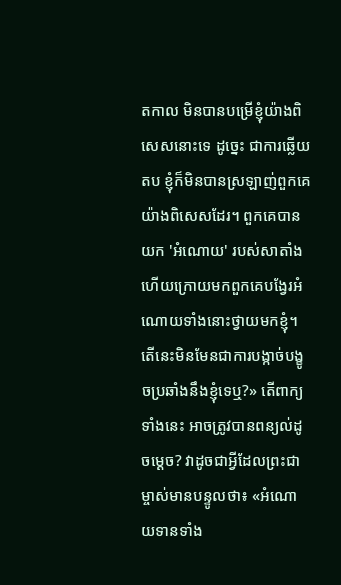តកាល មិនបានបម្រើខ្ញុំយ៉ាងពិសេសនោះទេ ដូច្នេះ ជាការឆ្លើយតប ខ្ញុំក៏មិនបានស្រឡាញ់ពួកគេយ៉ាងពិសេសដែរ។ ពួកគេបានយក 'អំណោយ' របស់សាតាំង ហើយក្រោយមកពួកគេបង្វែរអំណោយទាំងនោះថ្វាយមកខ្ញុំ។ តើនេះមិនមែនជាការបង្កាច់បង្ខូចប្រឆាំងនឹងខ្ញុំទេឬ?» តើពាក្យទាំងនេះ អាចត្រូវបានពន្យល់ដូចម្ដេច? វាដូចជាអ្វីដែលព្រះជាម្ចាស់មានបន្ទូលថា៖ «អំណោយទានទាំង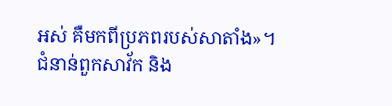អស់ គឺមកពីប្រភពរបស់សាតាំង»។ ជំនាន់ពួកសាវ័ក និង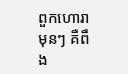ពួកហោរាមុនៗ គឺពឹង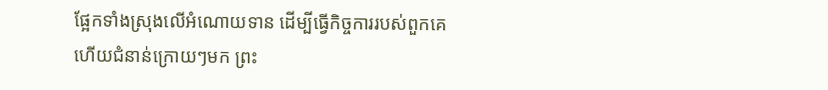ផ្អែកទាំងស្រុងលើអំណោយទាន ដើម្បីធ្វើកិច្ចការរបស់ពួកគេ ហើយជំនាន់ក្រោយៗមក ព្រះ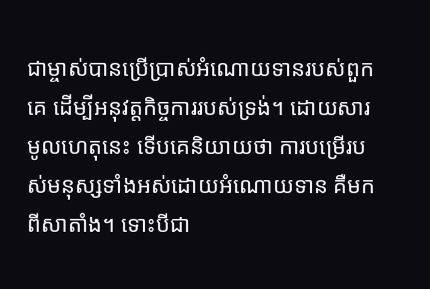ជាម្ចាស់បានប្រើប្រាស់អំណោយទានរបស់ពួកគេ ដើម្បីអនុវត្តកិច្ចការរបស់ទ្រង់។ ដោយសារមូលហេតុនេះ ទើបគេនិយាយថា ការបម្រើរបស់មនុស្សទាំងអស់ដោយអំណោយទាន គឺមកពីសាតាំង។ ទោះបីជា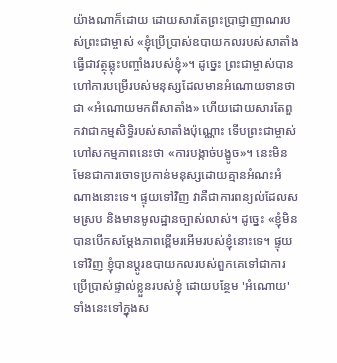យ៉ាងណាក៏ដោយ ដោយសារតែព្រះប្រាជ្ញាញាណរបស់ព្រះជាម្ចាស់ «ខ្ញុំប្រើប្រាស់ឧបាយកលរបស់សាតាំង ធ្វើជាវត្ថុឆ្លុះបញ្ចាំងរបស់ខ្ញុំ»។ ដូច្នេះ ព្រះជាម្ចាស់បានហៅការបម្រើរបស់មនុស្សដែលមានអំណោយទានថាជា «អំណោយមកពីសាតាំង» ហើយដោយសារតែពួកវាជាកម្មសិទ្ធិរបស់សាតាំងប៉ុណ្ណោះ ទើបព្រះជាម្ចាស់ហៅសកម្មភាពនេះថា «ការបង្កាច់បង្ខូច»។ នេះមិនមែនជាការចោទប្រកាន់មនុស្សដោយគ្មានអំណះអំណាងនោះទេ។ ផ្ទុយទៅវិញ វាគឺជាការពន្យល់ដែលសមស្រប និងមានមូលដ្ឋានច្បាស់លាស់។ ដូច្នេះ «ខ្ញុំមិនបានបើកសម្ដែងភាពខ្ពើមរអើមរបស់ខ្ញុំនោះទេ។ ផ្ទុយទៅវិញ ខ្ញុំបានប្ដូរឧបាយកលរបស់ពួកគេទៅជាការប្រើប្រាស់ផ្ទាល់ខ្លួនរបស់ខ្ញុំ ដោយបន្ថែម 'អំណោយ' ទាំងនេះទៅក្នុងស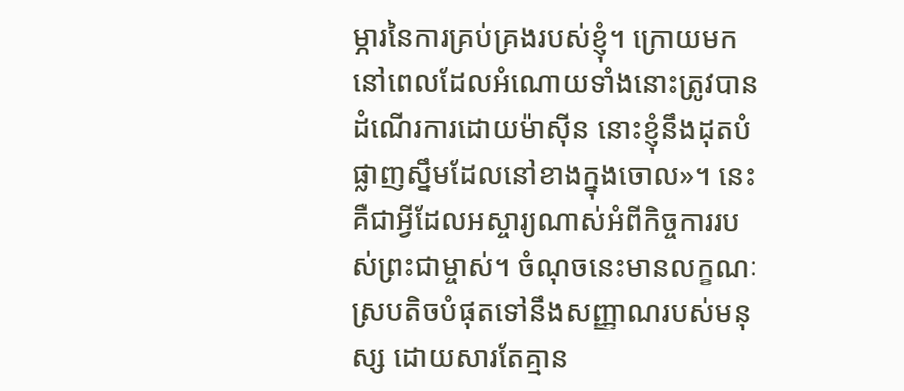ម្ភារនៃការគ្រប់គ្រងរបស់ខ្ញុំ។ ក្រោយមក នៅពេលដែលអំណោយទាំងនោះត្រូវបានដំណើរការដោយម៉ាស៊ីន នោះខ្ញុំនឹងដុតបំផ្លាញស្នឹមដែលនៅខាងក្នុងចោល»។ នេះគឺជាអ្វីដែលអស្ចារ្យណាស់អំពីកិច្ចការរបស់ព្រះជាម្ចាស់។ ចំណុចនេះមានលក្ខណៈស្របតិចបំផុតទៅនឹងសញ្ញាណរបស់មនុស្ស ដោយសារតែគ្មាន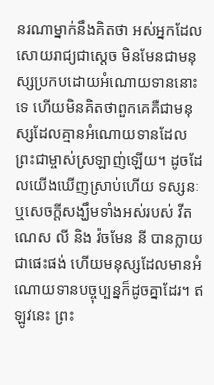នរណាម្នាក់នឹងគិតថា អស់អ្នកដែលសោយរាជ្យជាស្ដេច មិនមែនជាមនុស្សប្រកបដោយអំណោយទាននោះទេ ហើយមិនគិតថាពួកគេគឺជាមនុស្សដែលគ្មានអំណោយទានដែលព្រះជាម្ចាស់ស្រឡាញ់ឡើយ។ ដូចដែលយើងឃើញស្រាប់ហើយ ទស្សនៈ ឬសេចក្ដីសង្ឃឹមទាំងអស់របស់ វីតណេស លី និង វ៉ចមែន នី បានក្លាយជាផេះផង់ ហើយមនុស្សដែលមានអំណោយទានបច្ចុប្បន្នក៏ដូចគ្នាដែរ។ ឥឡូវនេះ ព្រះ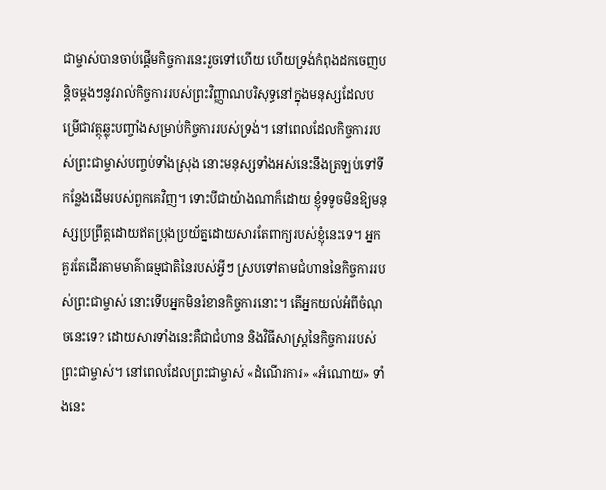ជាម្ចាស់បានចាប់ផ្ដើមកិច្ចការនេះរួចទៅហើយ ហើយទ្រង់កំពុងដកចេញបន្ដិចម្ដងៗនូវរាល់កិច្ចការរបស់ព្រះវិញ្ញាណបរិសុទ្ធនៅក្នុងមនុស្សដែលបម្រើជាវត្ថុឆ្លុះបញ្ចាំងសម្រាប់កិច្ចការរបស់ទ្រង់។ នៅពេលដែលកិច្ចការរបស់ព្រះជាម្ចាស់បញ្ចប់ទាំងស្រុង នោះមនុស្សទាំងអស់នេះនឹងត្រឡប់ទៅទីកន្លែងដើមរបស់ពួកគេវិញ។ ទោះបីជាយ៉ាងណាក៏ដោយ ខ្ញុំទទូចមិនឱ្យមនុស្សប្រព្រឹត្តដោយឥតប្រុងប្រយ័ត្នដោយសារតែពាក្យរបស់ខ្ញុំនេះទេ។ អ្នកគួរតែដើរតាមមាគ៌ាធម្មជាតិនៃរបស់អ្វីៗ ស្របទៅតាមជំហាននៃកិច្ចការរបស់ព្រះជាម្ចាស់ នោះទើបអ្នកមិនរំខានកិច្ចការនោះ។ តើអ្នកយល់អំពីចំណុចនេះទេ? ដោយសារទាំងនេះគឺជាជំហាន និងវិធីសាស្ត្រនៃកិច្ចការរបស់ព្រះជាម្ចាស់។ នៅពេលដែលព្រះជាម្ចាស់ «ដំណើរការ» «អំណោយ» ទាំងនេះ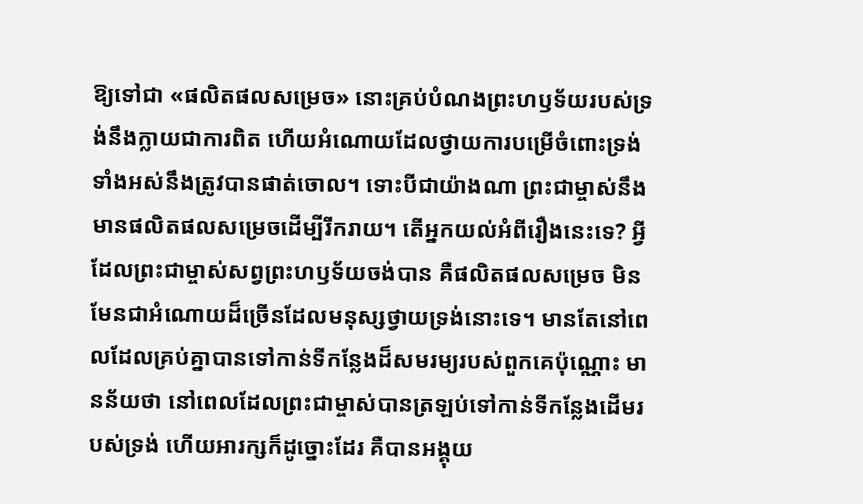ឱ្យទៅជា «ផលិតផលសម្រេច» នោះគ្រប់បំណងព្រះហឫទ័យរបស់ទ្រង់នឹងក្លាយជាការពិត ហើយអំណោយដែលថ្វាយការបម្រើចំពោះទ្រង់ទាំងអស់នឹងត្រូវបានផាត់ចោល។ ទោះបីជាយ៉ាងណា ព្រះជាម្ចាស់នឹងមានផលិតផលសម្រេចដើម្បីរីករាយ។ តើអ្នកយល់អំពីរឿងនេះទេ? អ្វីដែលព្រះជាម្ចាស់សព្វព្រះហឫទ័យចង់បាន គឺផលិតផលសម្រេច មិនមែនជាអំណោយដ៏ច្រើនដែលមនុស្សថ្វាយទ្រង់នោះទេ។ មានតែនៅពេលដែលគ្រប់គ្នាបានទៅកាន់ទីកន្លែងដ៏សមរម្យរបស់ពួកគេប៉ុណ្ណោះ មានន័យថា នៅពេលដែលព្រះជាម្ចាស់បានត្រឡប់ទៅកាន់ទីកន្លែងដើមរបស់ទ្រង់ ហើយអារក្សក៏ដូច្នោះដែរ គឺបានអង្គុយ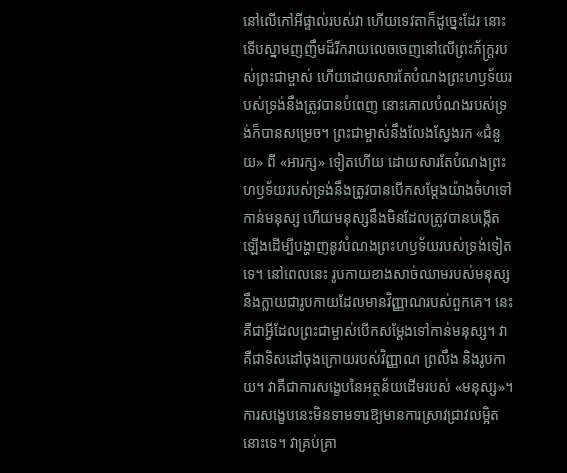នៅលើកៅអីផ្ទាល់របស់វា ហើយទេវតាក៏ដូច្នេះដែរ នោះទើបស្នាមញញឹមដ៏រីករាយលេចចេញនៅលើព្រះភ័ក្ត្ររបស់ព្រះជាម្ចាស់ ហើយដោយសារតែបំណងព្រះហឫទ័យរបស់ទ្រង់នឹងត្រូវបានបំពេញ នោះគោលបំណងរបស់ទ្រង់ក៏បានសម្រេច។ ព្រះជាម្ចាស់នឹងលែងស្វែងរក «ជំនួយ» ពី «អារក្ស» ទៀតហើយ ដោយសារតែបំណងព្រះហឫទ័យរបស់ទ្រង់នឹងត្រូវបានបើកសម្ដែងយ៉ាងចំហទៅកាន់មនុស្ស ហើយមនុស្សនឹងមិនដែលត្រូវបានបង្កើតឡើងដើម្បីបង្ហាញនូវបំណងព្រះហឫទ័យរបស់ទ្រង់ទៀតទេ។ នៅពេលនេះ រូបកាយខាងសាច់ឈាមរបស់មនុស្សនឹងក្លាយជារូបកាយដែលមានវិញ្ញាណរបស់ពួកគេ។ នេះគឺជាអ្វីដែលព្រះជាម្ចាស់បើកសម្ដែងទៅកាន់មនុស្ស។ វាគឺជាទិសដៅចុងក្រោយរបស់វិញ្ញាណ ព្រលឹង និងរូបកាយ។ វាគឺជាការសង្ខេបនៃអត្ថន័យដើមរបស់ «មនុស្ស»។ ការសង្ខេបនេះមិនទាមទារឱ្យមានការស្រាវជ្រាវលម្អិតនោះទេ។ វាគ្រប់គ្រា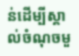ន់ដើម្បីស្គាល់ចំណុចមួ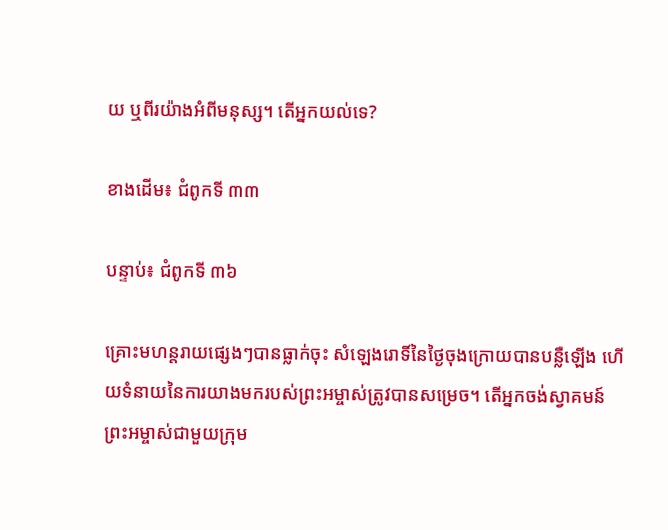យ ឬពីរយ៉ាងអំពីមនុស្ស។ តើអ្នកយល់ទេ?

ខាងដើម៖ ជំពូកទី ៣៣

បន្ទាប់៖ ជំពូកទី ៣៦

គ្រោះមហន្តរាយផ្សេងៗបានធ្លាក់ចុះ សំឡេងរោទិ៍នៃថ្ងៃចុងក្រោយបានបន្លឺឡើង ហើយទំនាយនៃការយាងមករបស់ព្រះអម្ចាស់ត្រូវបានសម្រេច។ តើអ្នកចង់ស្វាគមន៍ព្រះអម្ចាស់ជាមួយក្រុម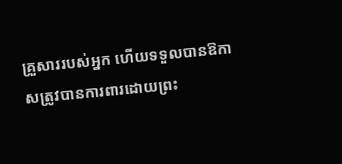គ្រួសាររបស់អ្នក ហើយទទួលបានឱកាសត្រូវបានការពារដោយព្រះ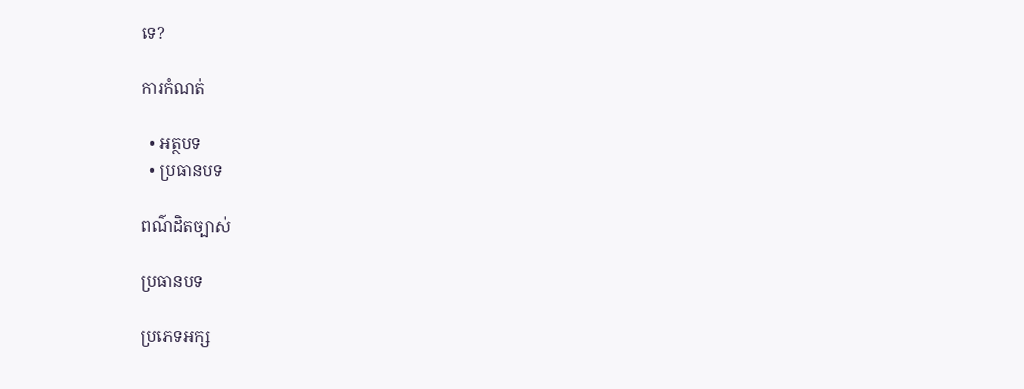ទេ?

ការកំណត់

  • អត្ថបទ
  • ប្រធានបទ

ពណ៌ដិតច្បាស់

ប្រធានបទ

ប្រភេទអក្ស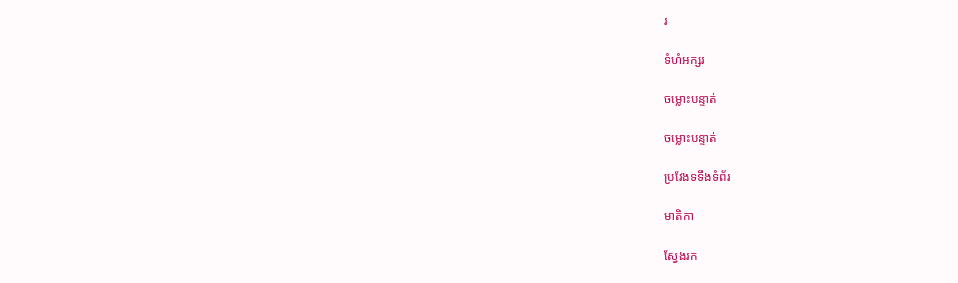រ

ទំហំអក្សរ

ចម្លោះបន្ទាត់

ចម្លោះបន្ទាត់

ប្រវែងទទឹងទំព័រ

មាតិកា

ស្វែងរក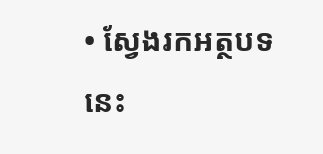• ស្វែងរកអត្ថបទនេះ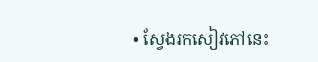• ស្វែងរកសៀវភៅនេះ